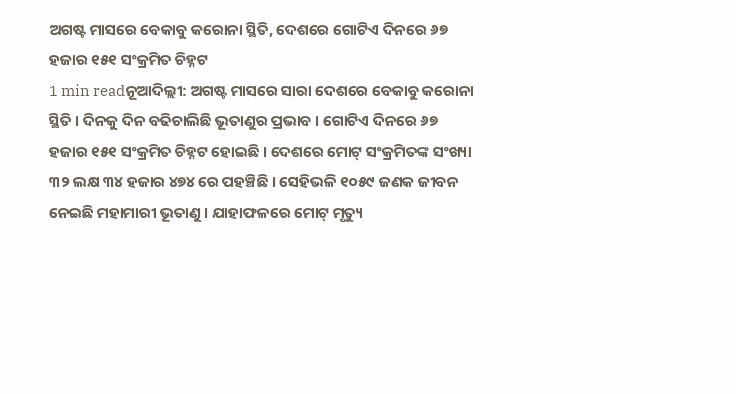ଅଗଷ୍ଟ ମାସରେ ବେକାବୁ କରୋନା ସ୍ଥିତି, ଦେଶରେ ଗୋଟିଏ ଦିନରେ ୬୭ ହଜାର ୧୫୧ ସଂକ୍ରମିତ ଚିହ୍ନଟ
1 min readନୂଆଦିଲ୍ଲୀ: ଅଗଷ୍ଟ ମାସରେ ସାରା ଦେଶରେ ବେକାବୁ କରୋନା ସ୍ଥିତି । ଦିନକୁ ଦିନ ବଢିଚାଲିଛି ଭୂତାଣୁର ପ୍ରଭାବ । ଗୋଟିଏ ଦିନରେ ୬୭ ହଜାର ୧୫୧ ସଂକ୍ରମିତ ଚିହ୍ନଟ ହୋଇଛି । ଦେଶରେ ମୋଟ୍ ସଂକ୍ରମିତଙ୍କ ସଂଖ୍ୟା ୩୨ ଲକ୍ଷ ୩୪ ହଜାର ୪୭୪ ରେ ପହଞ୍ଚିଛି । ସେହିଭଳି ୧୦୫୯ ଜଣକ ଜୀବନ ନେଇଛି ମହାମାରୀ ଭୂତାଣୁ । ଯାହାଫଳରେ ମୋଟ୍ ମୃତ୍ୟୁ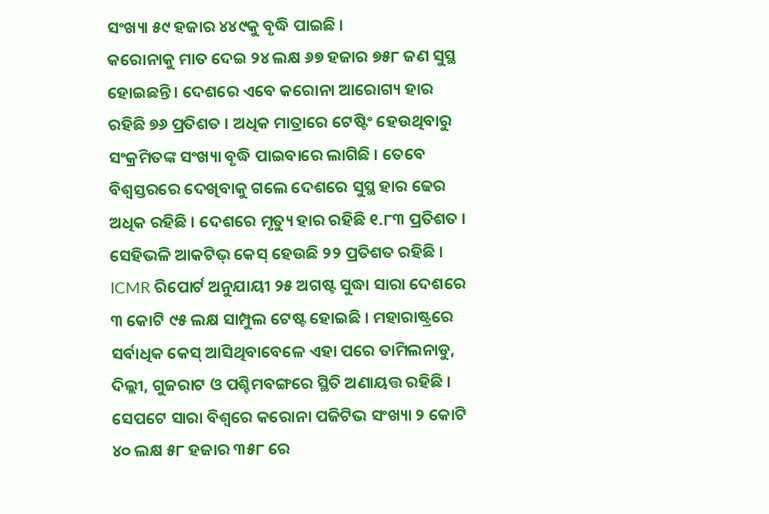ସଂଖ୍ୟା ୫୯ ହଜାର ୪୪୯କୁ ବୃଦ୍ଧି ପାଇଛି ।
କରୋନାକୁ ମାତ ଦେଇ ୨୪ ଲକ୍ଷ ୬୭ ହଜାର ୭୫୮ ଜଣ ସୁସ୍ଥ ହୋଇଛନ୍ତି । ଦେଶରେ ଏବେ କରୋନା ଆରୋଗ୍ୟ ହାର ରହିଛି ୭୬ ପ୍ରତିଶତ । ଅଧିକ ମାତ୍ରାରେ ଟେଷ୍ଟିଂ ହେଉଥିବାରୁ ସଂକ୍ରମିତଙ୍କ ସଂଖ୍ୟା ବୃଦ୍ଧି ପାଇବାରେ ଲାଗିଛି । ତେବେ ବିଶ୍ୱସ୍ତରରେ ଦେଖିବାକୁ ଗଲେ ଦେଶରେ ସୁସ୍ଥ ହାର ଢେର ଅଧିକ ରହିଛି । ଦେଶରେ ମୃତ୍ୟୁ ହାର ରହିଛି ୧.୮୩ ପ୍ରତିଶତ ।
ସେହିଭଳି ଆକଟିଭ୍ କେସ୍ ହେଉଛି ୨୨ ପ୍ରତିଶତ ରହିଛି । ICMR ରିପୋର୍ଟ ଅନୁଯାୟୀ ୨୫ ଅଗଷ୍ଟ ସୁଦ୍ଧା ସାରା ଦେଶରେ ୩ କୋଟି ୯୫ ଲକ୍ଷ ସାମ୍ପୁଲ ଟେଷ୍ଟ ହୋଇଛି । ମହାରାଷ୍ଟ୍ରରେ ସର୍ବାଧିକ କେସ୍ ଆସିଥିବାବେଳେ ଏହା ପରେ ତାମିଲନାଡୁ, ଦିଲ୍ଲୀ, ଗୁଜରାଟ ଓ ପଶ୍ଚିମବଙ୍ଗରେ ସ୍ଥିତି ଅଣାୟତ୍ତ ରହିଛି । ସେପଟେ ସାରା ବିଶ୍ୱରେ କରୋନା ପଜିଟିଭ ସଂଖ୍ୟା ୨ କୋଟି ୪୦ ଲକ୍ଷ ୫୮ ହଜାର ୩୫୮ ରେ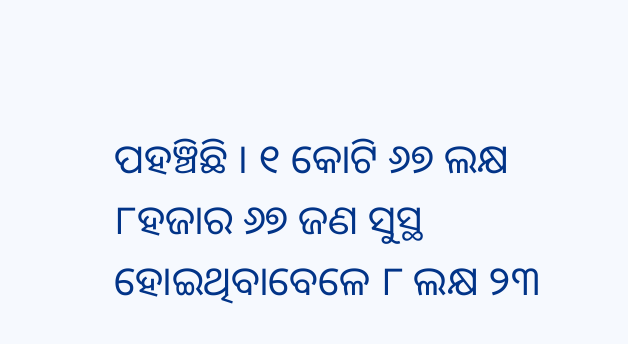ପହଞ୍ଚିଛି । ୧ କୋଟି ୬୭ ଲକ୍ଷ ୮ହଜାର ୬୭ ଜଣ ସୁସ୍ଥ ହୋଇଥିବାବେଳେ ୮ ଲକ୍ଷ ୨୩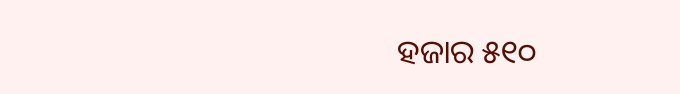ହଜାର ୫୧୦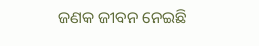ଜଣକ ଜୀବନ ନେଇଛି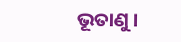ଭୂତାଣୁ ।